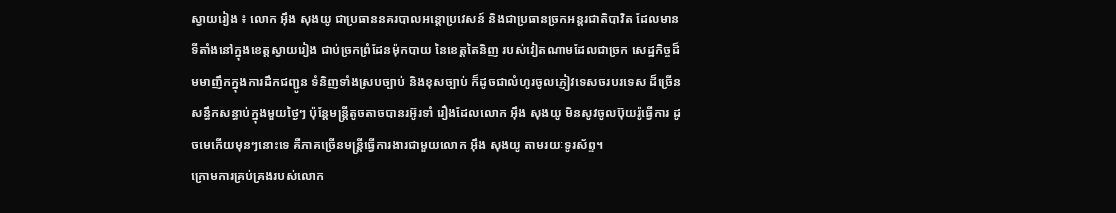ស្វាយរៀង ៖ លោក អ៊ឹង សុងយូ ជាប្រធាននគរបាលអន្តោប្រវេសន៍ និងជាប្រធានច្រកអន្តរជាតិបាវិត ដែលមានទីតាំងនៅក្នុងខេត្តស្វាយរៀង ជាប់ច្រកព្រំដែនម៉ុកបាយ នៃខេត្តតៃនិញ របស់វៀតណាមដែលជាច្រក សេដ្ឋកិច្ចដ៏មមាញឹកក្នុងការដឹកជញ្ជូន ទំនិញទាំងស្របច្បាប់ និងខុសច្បាប់ ក៏ដូចជាលំហូរចូលភ្ញៀវទេសចរបរទេស ដ៏ច្រើនសន្ធឹកសន្ធាប់ក្នុងមួយថ្ងៃៗ ប៉ុន្តែមន្ត្រីតូចតាចបានរអ៊ូរទាំ រឿងដែលលោក អ៊ឹង សុងយូ មិនសូវចូលប៊ុយរ៉ូធ្វើការ ដូចមេកើយមុនៗនោះទេ គឺភាគច្រើនមន្ត្រីធ្វើការងារជាមួយលោក អ៊ឹង សុងយូ តាមរយៈទូរស័ព្ទ។
ក្រោមការគ្រប់គ្រងរបស់លោក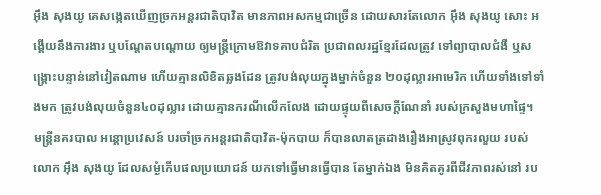អ៊ឹង សុងយូ គេសង្កេតឃើញច្រកអន្តរជាតិបាវិត មានភាពអសកម្មជាច្រើន ដោយសារតែលោក អ៊ឹង សុងយូ សោះ អង្គើយនឹងការងារ ឬបណ្តែតបណ្តោយ ឲ្យមន្ត្រីក្រោមឱវាទគាបជំរិត ប្រជាពលរដ្ឋខ្មែរដែលត្រូវ ទៅព្យាបាលជំងឺ ឬសង្គ្រោះបន្ទាន់នៅវៀតណាម ហើយគ្មានលិខិតឆ្លងដែន ត្រូវបង់លុយក្នុងម្នាក់ចំនួន ២០ដុល្លារអាមេរិក ហើយទាំងទៅទាំងមក ត្រូវបង់លុយចំនួន៤០ដុល្លារ ដោយគ្មានករណីលើកលែង ដោយផ្ទុយពីសេចក្តីណែនាំ របស់ក្រសួងមហាផ្ទៃ។
មន្ដ្រីនគរបាល អន្ដោប្រវេសន៍ បរចាំច្រកអន្តរជាតិបាវិត-ម៉ុកបាយ ក៏បានលាតត្រដាងរឿងអាស្រូវពុករលួយ របស់លោក អ៊ឹង សុងយូ ដែលសម្ងំកើបផលប្រយោជន៍ យកទៅធ្វើមានធ្វើបាន តែម្នាក់ឯង មិនគិតគូរពីជីវភាពរស់នៅ រប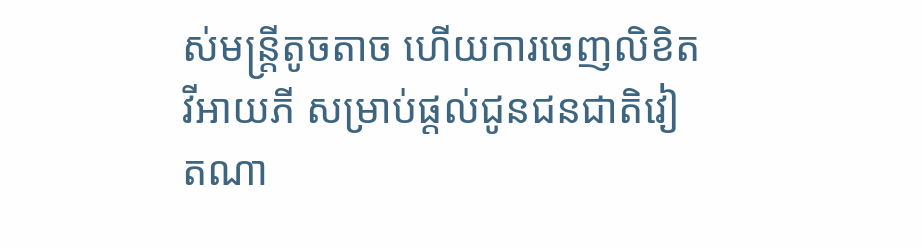ស់មន្ត្រីតូចតាច ហើយការចេញលិខិត វីអាយភី សម្រាប់ផ្ដល់ជូនជនជាតិវៀតណា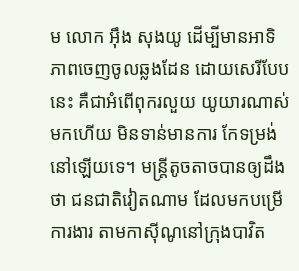ម លោក អ៊ឹង សុងយូ ដើម្បីមានអាទិភាពចេញចូលឆ្លងដែន ដោយសេរីបែបនេះ គឺជាអំពើពុករលួយ យូយារណាស់មកហើយ មិនទាន់មានការ កែទម្រង់នៅឡើយទេ។ មន្ត្រីតូចតាចបានឲ្យដឹងថា ជនជាតិវៀតណាម ដែលមកបម្រើការងារ តាមកាស៊ីណូនៅក្រុងបាវិត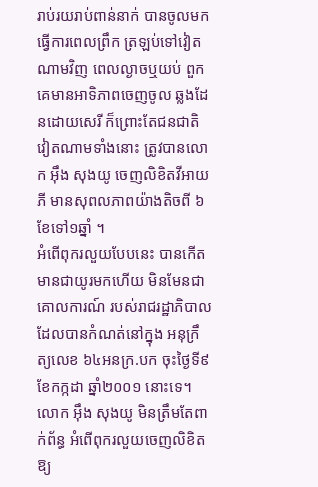រាប់រយរាប់ពាន់នាក់ បានចូលមកធ្វើការពេលព្រឹក ត្រឡប់ទៅវៀតណាមវិញ ពេលល្ងាចឬយប់ ពួកគេមានអាទិភាពចេញចូល ឆ្លងដែនដោយសេរី ក៏ព្រោះតែជនជាតិ វៀតណាមទាំងនោះ ត្រូវបានលោក អ៊ឹង សុងយូ ចេញលិខិតវីអាយភី មានសុពលភាពយ៉ាងតិចពី ៦ខែទៅ១ឆ្នាំ ។
អំពើពុករលួយបែបនេះ បានកើតមានជាយូរមកហើយ មិនមែនជាគោលការណ៍ របស់រាជរដ្ឋាភិបាល ដែលបានកំណត់នៅក្នុង អនុក្រឹត្យលេខ ៦៤អនក្រ.បក ចុះថ្ងៃទី៩ ខែកក្កដា ឆ្នាំ២០០១ នោះទេ។ លោក អ៊ឹង សុងយូ មិនត្រឹមតែពាក់ព័ន្ធ អំពើពុករលួយចេញលិខិត ឱ្យ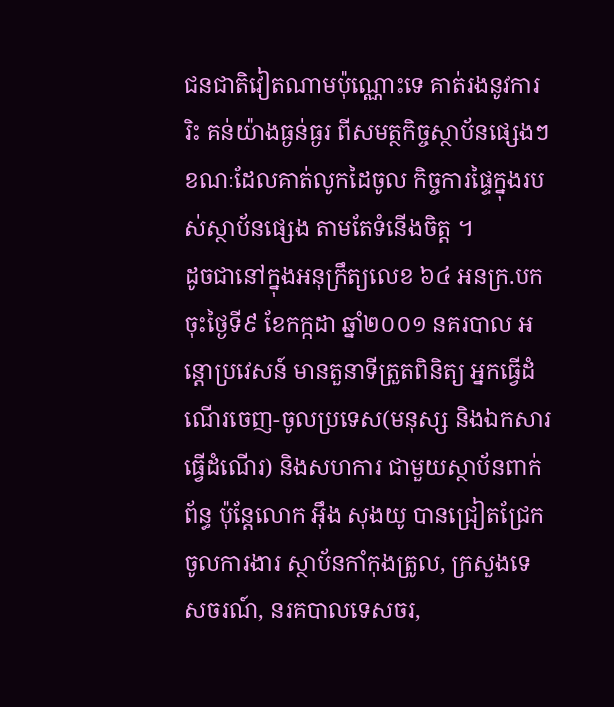ជនជាតិវៀតណាមប៉ុណ្ណោះទេ គាត់រងនូវការរិះ គន់យ៉ាងធ្ងន់ធ្ងរ ពីសមត្ថកិច្ចស្ថាប័នផ្សេងៗ ខណៈដែលគាត់លូកដៃចូល កិច្ចការផ្ទៃក្នុងរបស់ស្ថាប័នផ្សេង តាមតែទំនើងចិត្ត ។
ដូចជានៅក្នុងអនុក្រឹត្យលេខ ៦៤ អនក្រ.បក ចុះថ្ងៃទី៩ ខែកក្កដា ឆ្នាំ២០០១ នគរបាល អន្ដោប្រវេសន៍ មានតួនាទីត្រួតពិនិត្យ អ្នកធ្វើដំណើរចេញ-ចូលប្រទេស(មនុស្ស និងឯកសារធ្វើដំណើរ) និងសហការ ជាមួយស្ថាប័នពាក់ព័ន្ធ ប៉ុន្ដែលោក អ៊ឹង សុងយូ បានជ្រៀតជ្រែកចូលការងារ ស្ថាប័នកាំកុងត្រូល, ក្រសួងទេសចរណ៍, នរគបាលទេសចរ,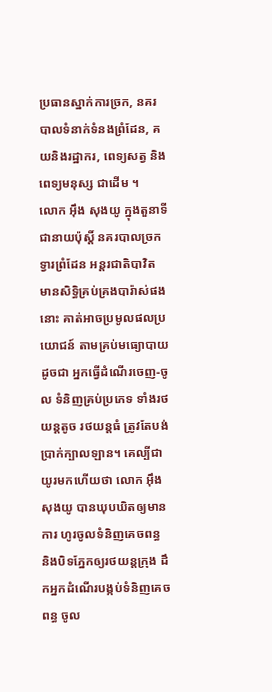ប្រធានស្នាក់ការច្រក, នគរបាលទំនាក់ទំនងព្រំដែន, គយនិងរដ្ឋាករ, ពេទ្យសត្វ និងពេទ្យមនុស្ស ជាដើម ។
លោក អ៊ឹង សុងយូ ក្នុងតួនាទីជានាយប៉ុស្ដិ៍ នគរបាលច្រកទ្វារព្រំដែន អន្ដរជាតិបាវិត មានសិទ្ធិគ្រប់គ្រងបារ៉ាស់ផងនោះ គាត់អាចប្រមូលផលប្រយោជន៍ តាមគ្រប់មធ្យោបាយដូចជា អ្នកធ្វើដំណើរចេញ-ចូល ទំនិញគ្រប់ប្រភេទ ទាំងរថយន្ដតូច រថយន្ដធំ ត្រូវតែបង់ប្រាក់ក្បាលឡាន។ គេល្បីជាយូរមកហើយថា លោក អ៊ឹង សុងយូ បានឃុបឃិតឲ្យមានការ ហូរចូលទំនិញគេចពន្ធ និងបិទភ្នែកឲ្យរថយន្ដក្រុង ដឹកអ្នកដំណើរបង្កប់ទំនិញគេចពន្ធ ចូល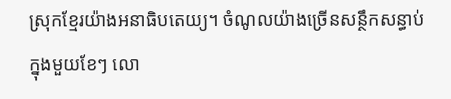ស្រុកខ្មែរយ៉ាងអនាធិបតេយ្យ។ ចំណូលយ៉ាងច្រើនសន្ថឹកសន្ធាប់ក្នុងមួយខែៗ លោ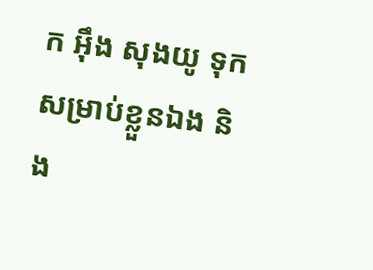ក អ៊ឹង សុងយូ ទុកសម្រាប់ខ្លួនឯង និង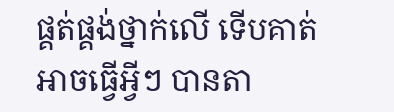ផ្គត់ផ្គង់ថ្នាក់លើ ទើបគាត់អាចធ្វើអ្វីៗ បានតា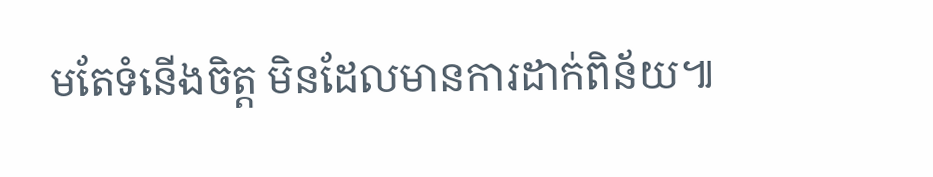មតែទំនើងចិត្ត មិនដែលមានការដាក់ពិន័យ៕